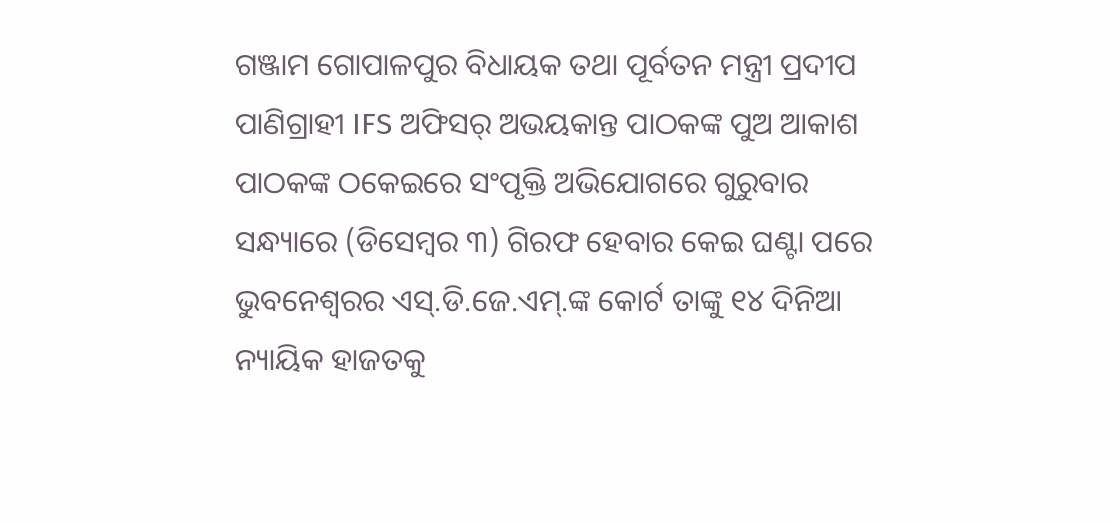ଗଞ୍ଜାମ ଗୋପାଳପୁର ବିଧାୟକ ତଥା ପୂର୍ବତନ ମନ୍ତ୍ରୀ ପ୍ରଦୀପ ପାଣିଗ୍ରାହୀ IFS ଅଫିସର୍ ଅଭୟକାନ୍ତ ପାଠକଙ୍କ ପୁଅ ଆକାଶ ପାଠକଙ୍କ ଠକେଇରେ ସଂପୃକ୍ତି ଅଭିଯୋଗରେ ଗୁରୁବାର ସନ୍ଧ୍ୟାରେ (ଡିସେମ୍ବର ୩) ଗିରଫ ହେବାର କେଇ ଘଣ୍ଟା ପରେ ଭୁବନେଶ୍ୱରର ଏସ୍.ଡି.ଜେ.ଏମ୍.ଙ୍କ କୋର୍ଟ ତାଙ୍କୁ ୧୪ ଦିନିଆ ନ୍ୟାୟିକ ହାଜତକୁ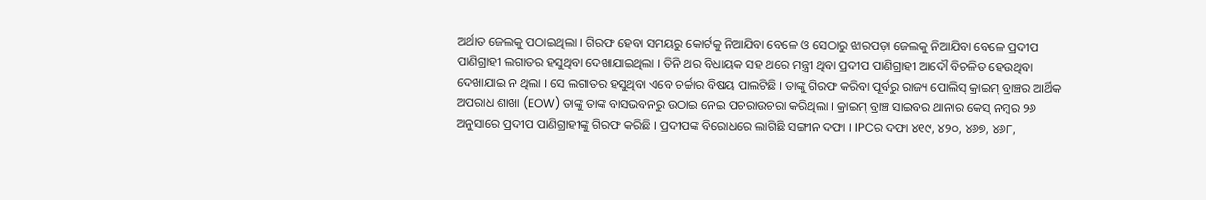ଅର୍ଥାତ ଜେଲକୁ ପଠାଇଥିଲା । ଗିରଫ ହେବା ସମୟରୁ କୋର୍ଟକୁ ନିଆଯିବା ବେଳେ ଓ ସେଠାରୁ ଝାରପଡ଼ା ଜେଲକୁ ନିଆଯିବା ବେଳେ ପ୍ରଦୀପ ପାଣିଗ୍ରାହୀ ଲଗାତର ହସୁଥିବା ଦେଖାଯାଇଥିଲା । ତିନି ଥର ବିଧାୟକ ସହ ଥରେ ମନ୍ତ୍ରୀ ଥିବା ପ୍ରଦୀପ ପାଣିଗ୍ରାହୀ ଆଦୌ ବିଚଳିତ ହେଉଥିବା ଦେଖାଯାଇ ନ ଥିଲା । ସେ ଲଗାତର ହସୁଥିବା ଏବେ ଚର୍ଚ୍ଚାର ବିଷୟ ପାଲଟିଛି । ତାଙ୍କୁ ଗିରଫ କରିବା ପୂର୍ବରୁ ରାଜ୍ୟ ପୋଲିସ୍ କ୍ରାଇମ୍ ବ୍ରାଞ୍ଚର ଆର୍ଥିକ ଅପରାଧ ଶାଖା (EOW) ତାଙ୍କୁ ତାଙ୍କ ବାସଭବନରୁ ଉଠାଇ ନେଇ ପଚରାଉଚରା କରିଥିଲା । କ୍ରାଇମ୍ ବ୍ରାଞ୍ଚ ସାଇବର ଥାନାର କେସ୍ ନମ୍ବର ୨୬ ଅନୁସାରେ ପ୍ରଦୀପ ପାଣିଗ୍ରାହୀଙ୍କୁ ଗିରଫ କରିଛି । ପ୍ରଦୀପଙ୍କ ବିରୋଧରେ ଲାଗିଛି ସଙ୍ଗୀନ ଦଫା । IPCର ଦଫା ୪୧୯, ୪୨୦, ୪୬୭, ୪୬୮,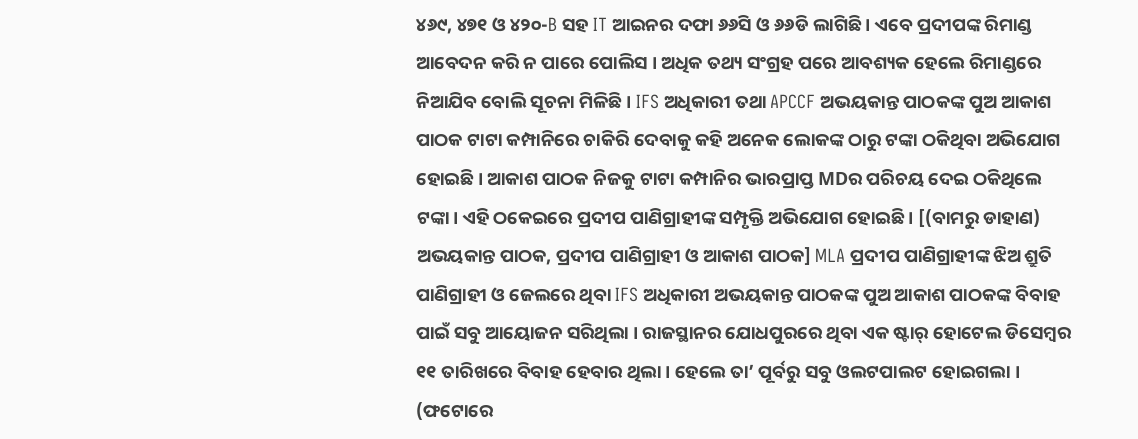୪୬୯, ୪୭୧ ଓ ୪୨୦-B ସହ IT ଆଇନର ଦଫା ୬୬ସି ଓ ୬୬ଡି ଲାଗିଛି । ଏବେ ପ୍ରଦୀପଙ୍କ ରିମାଣ୍ଡ ଆବେଦନ କରି ନ ପାରେ ପୋଲିସ । ଅଧିକ ତଥ୍ୟ ସଂଗ୍ରହ ପରେ ଆବଶ୍ୟକ ହେଲେ ରିମାଣ୍ଡରେ ନିଆଯିବ ବୋଲି ସୂଚନା ମିଳିଛି । IFS ଅଧିକାରୀ ତଥା APCCF ଅଭୟକାନ୍ତ ପାଠକଙ୍କ ପୁଅ ଆକାଶ ପାଠକ ଟାଟା କମ୍ପାନିରେ ଚାକିରି ଦେବାକୁ କହି ଅନେକ ଲୋକଙ୍କ ଠାରୁ ଟଙ୍କା ଠକିଥିବା ଅଭିଯୋଗ ହୋଇଛି । ଆକାଶ ପାଠକ ନିଜକୁ ଟାଟା କମ୍ପାନିର ଭାରପ୍ରାପ୍ତ MDର ପରିଚୟ ଦେଇ ଠକିଥିଲେ ଟଙ୍କା। ଏହି ଠକେଇରେ ପ୍ରଦୀପ ପାଣିଗ୍ରାହୀଙ୍କ ସମ୍ପୃକ୍ତି ଅଭିଯୋଗ ହୋଇଛି । [(ବାମରୁ ଡାହାଣ) ଅଭୟକାନ୍ତ ପାଠକ, ପ୍ରଦୀପ ପାଣିଗ୍ରାହୀ ଓ ଆକାଶ ପାଠକ] MLA ପ୍ରଦୀପ ପାଣିଗ୍ରାହୀଙ୍କ ଝିଅ ଶ୍ରୁତି ପାଣିଗ୍ରାହୀ ଓ ଜେଲରେ ଥିବା IFS ଅଧିକାରୀ ଅଭୟକାନ୍ତ ପାଠକଙ୍କ ପୁଅ ଆକାଶ ପାଠକଙ୍କ ବିବାହ ପାଇଁ ସବୁ ଆୟୋଜନ ସରିଥିଲା । ରାଜସ୍ଥାନର ଯୋଧପୁରରେ ଥିବା ଏକ ଷ୍ଟାର୍ ହୋଟେଲ ଡିସେମ୍ବର ୧୧ ତାରିଖରେ ବିବାହ ହେବାର ଥିଲା । ହେଲେ ତା’ ପୂର୍ବରୁ ସବୁ ଓଲଟପାଲଟ ହୋଇଗଲା । (ଫଟୋରେ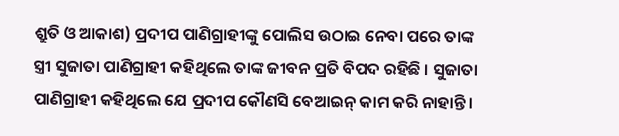ଶ୍ରୁତି ଓ ଆକାଶ) ପ୍ରଦୀପ ପାଣିଗ୍ରାହୀଙ୍କୁ ପୋଲିସ ଉଠାଇ ନେବା ପରେ ତାଙ୍କ ସ୍ତ୍ରୀ ସୁଜାତା ପାଣିଗ୍ରାହୀ କହିଥିଲେ ତାଙ୍କ ଜୀବନ ପ୍ରତି ବିପଦ ରହିଛି । ସୁଜାତା ପାଣିଗ୍ରାହୀ କହିଥିଲେ ଯେ ପ୍ରଦୀପ କୌଣସି ବେଆଇନ୍ କାମ କରି ନାହାନ୍ତି ।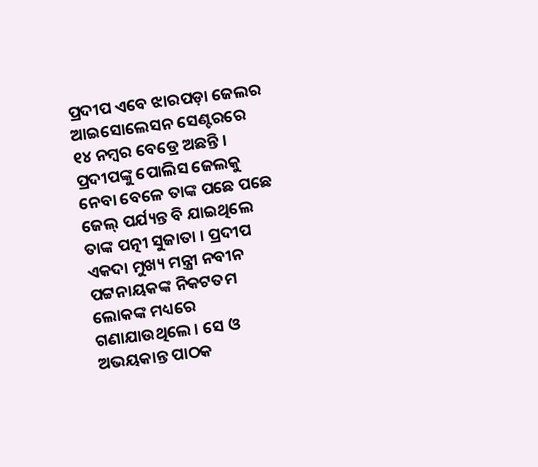ପ୍ରଦୀପ ଏବେ ଝାରପଡ଼ା ଜେଲର ଆଇସୋଲେସନ ସେଣ୍ଟରରେ ୧୪ ନମ୍ବର ବେଡ୍ରେ ଅଛନ୍ତି । ପ୍ରଦୀପଙ୍କୁ ପୋଲିସ ଜେଲକୁ ନେବା ବେଳେ ତାଙ୍କ ପଛେ ପଛେ ଜେଲ୍ ପର୍ଯ୍ୟନ୍ତ ବି ଯାଇଥିଲେ ତାଙ୍କ ପତ୍ନୀ ସୁଜାତା । ପ୍ରଦୀପ ଏକଦା ମୁଖ୍ୟ ମନ୍ତ୍ରୀ ନବୀନ ପଟ୍ଟନାୟକଙ୍କ ନିକଟତମ ଲୋକଙ୍କ ମଧ୍ୟରେ ଗଣାଯାଉଥିଲେ । ସେ ଓ ଅଭୟକାନ୍ତ ପାଠକ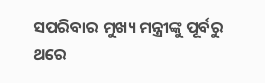ସପରିବାର ମୁଖ୍ୟ ମନ୍ତ୍ରୀଙ୍କୁ ପୂର୍ବରୁ ଥରେ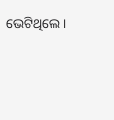ଭେଟିଥିଲେ ।